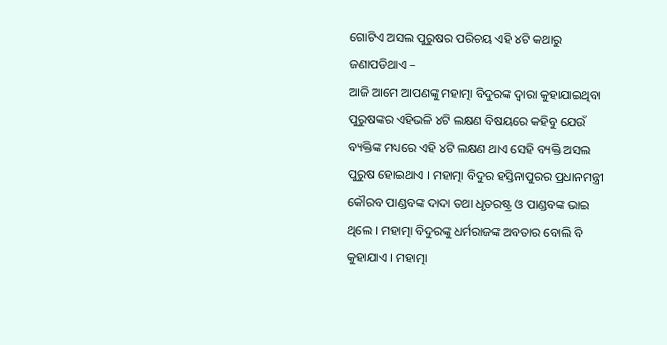ଗୋଟିଏ ଅସଲ ପୁରୁଷର ପରିଚୟ ଏହି ୪ଟି କଥାରୁ ଜଣାପଡିଥାଏ –
ଆଜି ଆମେ ଆପଣଙ୍କୁ ମହାତ୍ମା ବିଦୁରଙ୍କ ଦ୍ଵାରା କୁହାଯାଇଥିବା ପୁରୁଷଙ୍କର ଏହିଭଳି ୪ଟି ଲକ୍ଷଣ ବିଷୟରେ କହିବୁ ଯେଉଁ ବ୍ୟକ୍ତିଙ୍କ ମଧ୍ୟରେ ଏହି ୪ଟି ଲକ୍ଷଣ ଥାଏ ସେହି ବ୍ୟକ୍ତି ଅସଲ ପୁରୁଷ ହୋଇଥାଏ । ମହାତ୍ମା ବିଦୁର ହସ୍ତିନାପୁରର ପ୍ରଧାନମନ୍ତ୍ରୀ କୌରବ ପାଣ୍ଡବଙ୍କ ଦାଦା ତଥା ଧୃତରଷ୍ଟ୍ର ଓ ପାଣ୍ଡବଙ୍କ ଭାଇ ଥିଲେ । ମହାତ୍ମା ବିଦୁରଙ୍କୁ ଧର୍ମରାଜଙ୍କ ଅବତାର ବୋଲି ବି କୁହାଯାଏ । ମହାତ୍ମା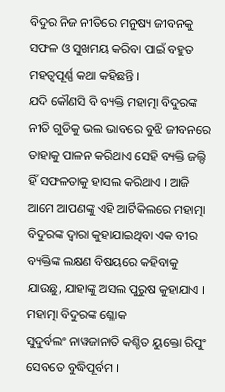ବିଦୁର ନିଜ ନୀତିରେ ମନୁଷ୍ୟ ଜୀବନକୁ ସଫଳ ଓ ସୁଖମୟ କରିବା ପାଇଁ ବହୁତ ମହତ୍ଵପୂର୍ଣ୍ଣ କଥା କହିଛନ୍ତି ।
ଯଦି କୌଣସି ବି ବ୍ୟକ୍ତି ମହାତ୍ମା ବିଦୁରଙ୍କ ନୀତି ଗୁଡିକୁ ଭଲ ଭାବରେ ବୁଝି ଜୀବନରେ ତାହାକୁ ପାଳନ କରିଥାଏ ସେହି ବ୍ୟକ୍ତି ଜଲ୍ଦି ହିଁ ସଫଳତାକୁ ହାସଲ କରିଥାଏ । ଆଜି ଆମେ ଆପଣଙ୍କୁ ଏହି ଆର୍ଟିକିଲରେ ମହାତ୍ମା ବିଦୁରଙ୍କ ଦ୍ଵାରା କୁହାଯାଇଥିବା ଏକ ବୀର ବ୍ୟକ୍ତିଙ୍କ ଲକ୍ଷଣ ବିଷୟରେ କହିବାକୁ ଯାଉଛୁ, ଯାହାଙ୍କୁ ଅସଲ ପୁରୁଷ କୁହାଯାଏ ।
ମହାତ୍ମା ବିଦୁରଙ୍କ ଶ୍ଳୋକ
ସୁଦୁର୍ବଲଂ ନାୱଜାନାତି କଶ୍ଚିତ ୟୁକ୍ତୋ ରିପୁଂ ସେବତେ ବୁଦ୍ଧିପୂର୍ବମ ।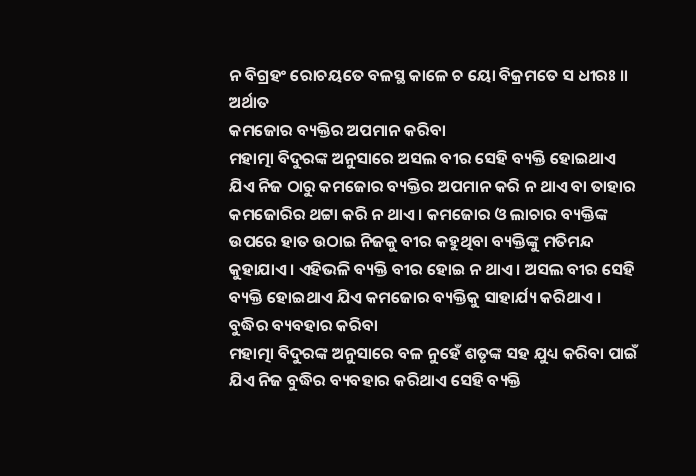ନ ବିଗ୍ରହଂ ରୋଚୟତେ ବଳସ୍ଥ କାଳେ ଚ ୟୋ ବିକ୍ରମତେ ସ ଧୀରଃ ॥
ଅର୍ଥାତ
କମଜୋର ବ୍ୟକ୍ତିର ଅପମାନ କରିବା
ମହାତ୍ମା ବିଦୁରଙ୍କ ଅନୁସାରେ ଅସଲ ବୀର ସେହି ବ୍ୟକ୍ତି ହୋଇଥାଏ ଯିଏ ନିଜ ଠାରୁ କମଜୋର ବ୍ୟକ୍ତିର ଅପମାନ କରି ନ ଥାଏ ବା ତାହାର କମଜୋରିର ଥଟ୍ଟା କରି ନ ଥାଏ । କମଜୋର ଓ ଲାଚାର ବ୍ୟକ୍ତିଙ୍କ ଉପରେ ହାତ ଉଠାଇ ନିଜକୁ ବୀର କହୁଥିବା ବ୍ୟକ୍ତିଙ୍କୁ ମତିମନ୍ଦ କୁହାଯାଏ । ଏହିଭଳି ବ୍ୟକ୍ତି ବୀର ହୋଇ ନ ଥାଏ । ଅସଲ ବୀର ସେହି ବ୍ୟକ୍ତି ହୋଇଥାଏ ଯିଏ କମଜୋର ବ୍ୟକ୍ତିକୁ ସାହାର୍ଯ୍ୟ କରିଥାଏ ।
ବୁଦ୍ଧିର ବ୍ୟବହାର କରିବା
ମହାତ୍ମା ବିଦୁରଙ୍କ ଅନୁସାରେ ବଳ ନୁହେଁ ଶତୃଙ୍କ ସହ ଯୁଧ୍ୟ କରିବା ପାଇଁ ଯିଏ ନିଜ ବୁଦ୍ଧିର ବ୍ୟବହାର କରିଥାଏ ସେହି ବ୍ୟକ୍ତି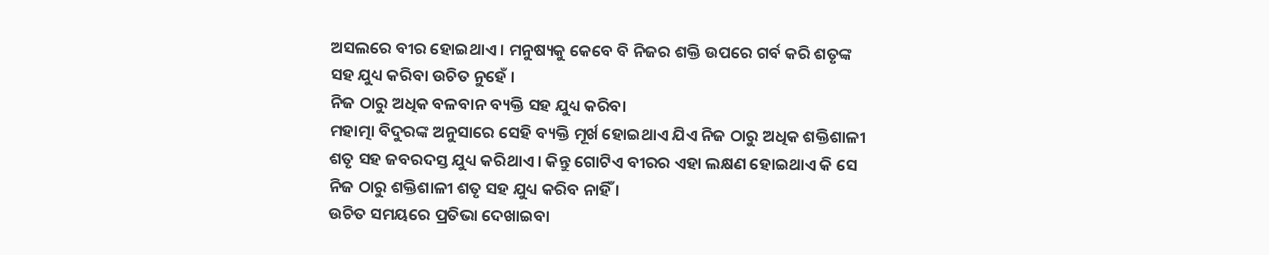ଅସଲରେ ବୀର ହୋଇଥାଏ । ମନୁଷ୍ୟକୁ କେବେ ବି ନିଜର ଶକ୍ତି ଉପରେ ଗର୍ବ କରି ଶତୃଙ୍କ ସହ ଯୁଧ୍ୟ କରିବା ଉଚିତ ନୁହେଁ ।
ନିଜ ଠାରୁ ଅଧିକ ବଳବାନ ବ୍ୟକ୍ତି ସହ ଯୁଧ୍ୟ କରିବା
ମହାତ୍ମା ବିଦୁରଙ୍କ ଅନୁସାରେ ସେହି ବ୍ୟକ୍ତି ମୂର୍ଖ ହୋଇଥାଏ ଯିଏ ନିଜ ଠାରୁ ଅଧିକ ଶକ୍ତିଶାଳୀ ଶତୃ ସହ ଜବରଦସ୍ତ ଯୁଧ୍ୟ କରିଥାଏ । କିନ୍ତୁ ଗୋଟିଏ ବୀରର ଏହା ଲକ୍ଷଣ ହୋଇଥାଏ କି ସେ ନିଜ ଠାରୁ ଶକ୍ତିଶାଳୀ ଶତୃ ସହ ଯୁଧ୍ୟ କରିବ ନାହିଁ ।
ଉଚିତ ସମୟରେ ପ୍ରତିଭା ଦେଖାଇବା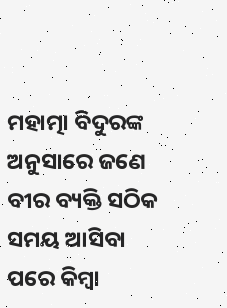ମହାତ୍ମା ବିଦୁରଙ୍କ ଅନୁସାରେ ଜଣେ ବୀର ବ୍ୟକ୍ତି ସଠିକ ସମୟ ଆସିବା ପରେ କିମ୍ବା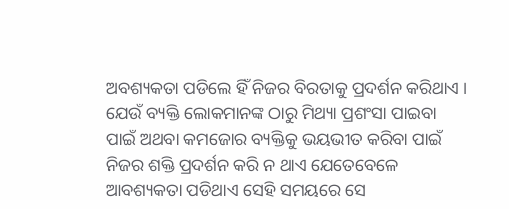ଅବଶ୍ୟକତା ପଡିଲେ ହିଁ ନିଜର ବିରତାକୁ ପ୍ରଦର୍ଶନ କରିଥାଏ । ଯେଉଁ ବ୍ୟକ୍ତି ଲୋକମାନଙ୍କ ଠାରୁ ମିଥ୍ୟା ପ୍ରଶଂସା ପାଇବା ପାଇଁ ଅଥବା କମଜୋର ବ୍ୟକ୍ତିକୁ ଭୟଭୀତ କରିବା ପାଇଁ ନିଜର ଶକ୍ତି ପ୍ରଦର୍ଶନ କରି ନ ଥାଏ ଯେତେବେଳେ ଆବଶ୍ୟକତା ପଡିଥାଏ ସେହି ସମୟରେ ସେ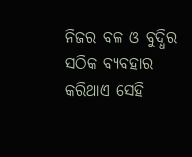ନିଜର ବଳ ଓ ବୁଦ୍ଧିର ସଠିକ ବ୍ୟବହାର କରିଥାଏ ସେହି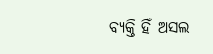ବ୍ୟକ୍ତି ହିଁ ଅସଲ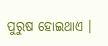ପୁରୁଷ ହୋଇଥାଏ ।